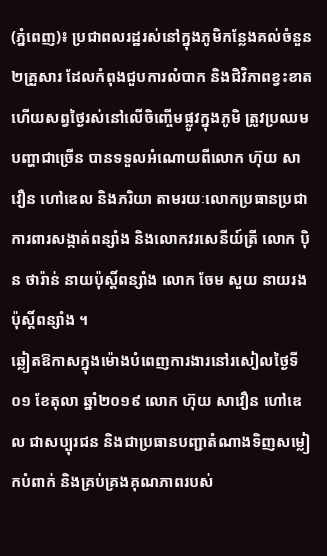(ភ្នំពេញ)៖ ប្រជាពលរដ្ឋរស់នៅក្នុងភូមិកន្លែងគល់ចំនួន ២គ្រួសារ ដែលកំពុងជួបការលំបាក និងជិវិភាពខ្វះខាត ហើយសព្វថ្ងៃរស់នៅលើចិញ្ចើមផ្លូវក្នុងភូមិ ត្រូវប្រឈមបញ្ហាជាច្រើន បានទទួលអំណោយពីលោក ហ៊ុយ សាវឿន ហៅឌេល និងភរិយា តាមរយៈលោកប្រធានប្រជាការពារសង្កាត់ពន្សាំង និងលោកវរសេនីយ៍ត្រី លោក ប៉ិន ថារ៉ាន់ នាយប៉ុស្តិ៍ពន្សាំង លោក ចែម សួយ នាយរងប៉ុស្តិ៍ពន្សាំង ។
ឆ្លៀតឱកាសក្នុងម៉ោងបំពេញការងារនៅរសៀលថ្ងៃទី០១ ខែតុលា ឆ្នាំ២០១៩ លោក ហ៊ុយ សាវឿន ហៅឌេល ជាសប្បុរជន និងជាប្រធានបញ្ជាតំណាងទិញសម្លៀកបំពាក់ និងគ្រប់គ្រងគុណភាពរបស់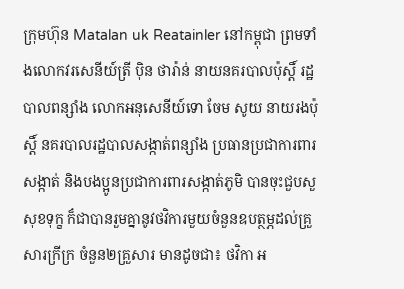ក្រុមហ៊ុន Matalan uk Reatainler នៅកម្ពុជា ព្រមទាំងលោកវរសេនីយ៍ត្រី ប៉ិន ថារ៉ាន់ នាយនគរបាលប៉ុស្តិ៍ រដ្ឋបាលពន្សាំង លោកអនុសេនីយ៍ទោ ចែម សូយ នាយរងប៉ុស្តិ៍ នគរបាលរដ្ឋបាលសង្កាត់ពន្សាំង ប្រធានប្រជាការពារសង្កាត់ និងបងប្អូនប្រជាការពារសង្កាត់ភូមិ បានចុះជួបសួសុខទុក្ខ ក៏ជាបានរួមគ្នានូវថវិការមួយចំនួនឧបត្ថម្ភដល់គ្រួសារក្រីក្រ ចំនួន២គ្រួសារ មានដូចជា៖ ថវិកា អ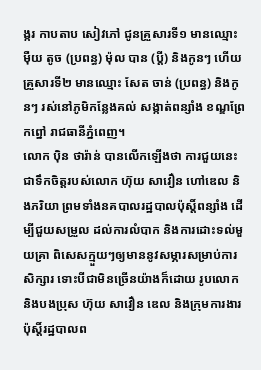ង្ករ កាបតាប សៀវភៅ ជូនគ្រួសារទី១ មានឈ្មោះ ម៉ឺយ តូច (ប្រពន្ធ) ម៉ុល បាន (ប្តី) និងកូនៗ ហើយគ្រួសារទី២ មានឈ្មោះ សែត ចាន់ (ប្រពន្ធ) និងកូនៗ រស់នៅភូមិកន្លែងគល់ សង្កាត់ពន្សាំង ខណ្ឌព្រែកព្នៅ រាជធានីភ្នំពេញ។
លោក ប៉ិន ថារ៉ាន់ បានលើកឡើងថា ការជួយនេះជាទឹកចិត្តរបស់លោក ហ៊ុយ សាវឿន ហៅឌេល និងភរិយា ព្រមទាំងនគបាលរដ្ឋបាលប៉ុស្តិ៍ពន្សាំង ដើម្បីជួយសម្រួល ដល់ការលំបាក និងការដោះទល់មួយគ្រា ពិសេសក្មួយៗឲ្យមាននូវសម្ភារសម្រាប់ការសិក្សារ ទោះបីជាមិនច្រើនយ៉ាងក៏ដោយ រូបលោក និងបងប្រុស ហ៊ុយ សាវឿន ឌេល និងក្រុមការងារប៉ុស្តិ៍រដ្ឋបាលព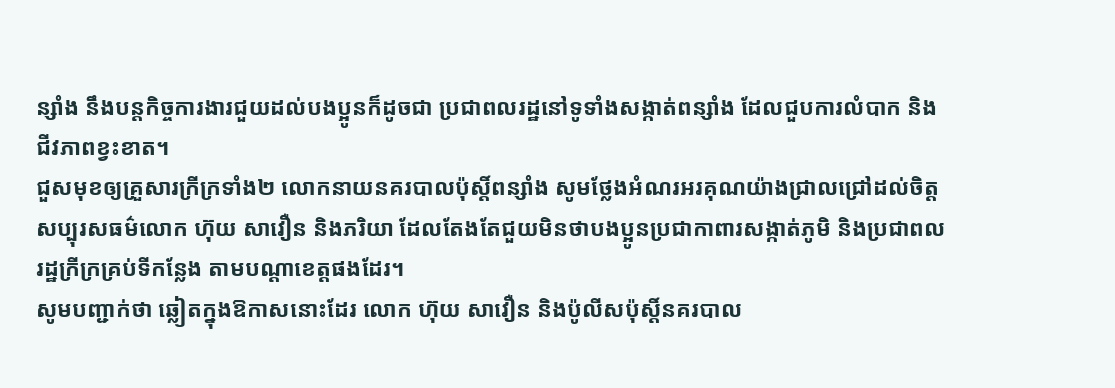ន្សាំង នឹងបន្តកិច្ចការងារជួយដល់បងប្អូនក៏ដូចជា ប្រជាពលរដ្ឋនៅទូទាំងសង្កាត់ពន្សាំង ដែលជួបការលំបាក និងជីវភាពខ្វះខាត។
ជួសមុខឲ្យគ្រួសារក្រីក្រទាំង២ លោកនាយនគរបាលប៉ុស្តិ៍ពន្សាំង សូមថ្លែងអំណរអរគុណយ៉ាងជ្រាលជ្រៅដល់ចិត្តសប្បុរសធម៌លោក ហ៊ុយ សាវឿន និងភរិយា ដែលតែងតែជួយមិនថាបងប្អូនប្រជាកាពារសង្កាត់ភូមិ និងប្រជាពលរដ្ឋក្រីក្រគ្រប់ទីកន្លែង តាមបណ្តាខេត្តផងដែរ។
សូមបញ្ជាក់ថា ឆ្លៀតក្នុងឱកាសនោះដែរ លោក ហ៊ុយ សាវឿន និងប៉ូលីសប៉ុស្តិ៍នគរបាល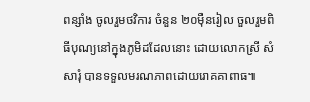ពន្សាំង ចូលរួមថវិការ ចំនួន ២០ម៉ឺនរៀល ចួលរួមពិធីបុណ្យនៅក្នុងភូមិដដែលនោះ ដោយលោកស្រី សំ សារុំ បានទទួលមរណភាពដោយរោគគាពាធ៕